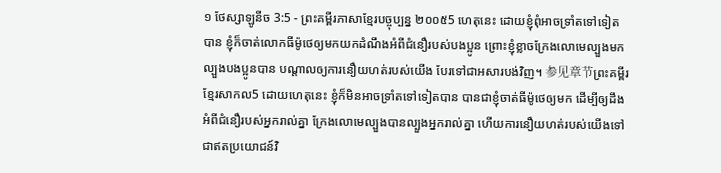១ ថែស្សាឡូនីច 3:5 - ព្រះគម្ពីរភាសាខ្មែរបច្ចុប្បន្ន ២០០៥5 ហេតុនេះ ដោយខ្ញុំពុំអាចទ្រាំតទៅទៀតបាន ខ្ញុំក៏ចាត់លោកធីម៉ូថេឲ្យមកយកដំណឹងអំពីជំនឿរបស់បងប្អូន ព្រោះខ្ញុំខ្លាចក្រែងលោមេល្បួងមកល្បួងបងប្អូនបាន បណ្ដាលឲ្យការនឿយហត់របស់យើង បែរទៅជាអសារបង់វិញ។ 参见章节ព្រះគម្ពីរខ្មែរសាកល5 ដោយហេតុនេះ ខ្ញុំក៏មិនអាចទ្រាំតទៅទៀតបាន បានជាខ្ញុំចាត់ធីម៉ូថេឲ្យមក ដើម្បីឲ្យដឹងអំពីជំនឿរបស់អ្នករាល់គ្នា ក្រែងលោមេល្បួងបានល្បួងអ្នករាល់គ្នា ហើយការនឿយហត់របស់យើងទៅជាឥតប្រយោជន៍វិ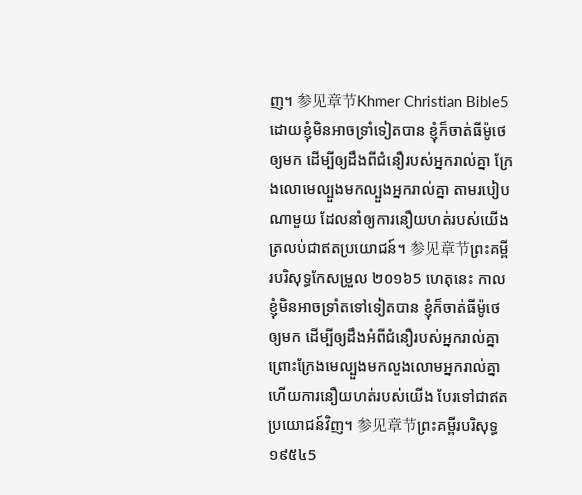ញ។ 参见章节Khmer Christian Bible5 ដោយខ្ញុំមិនអាចទ្រាំទៀតបាន ខ្ញុំក៏ចាត់ធីម៉ូថេឲ្យមក ដើម្បីឲ្យដឹងពីជំនឿរបស់អ្នករាល់គ្នា ក្រែងលោមេល្បួងមកល្បួងអ្នករាល់គ្នា តាមរបៀបណាមួយ ដែលនាំឲ្យការនឿយហត់របស់យើងត្រលប់ជាឥតប្រយោជន៍។ 参见章节ព្រះគម្ពីរបរិសុទ្ធកែសម្រួល ២០១៦5 ហេតុនេះ កាលខ្ញុំមិនអាចទ្រាំតទៅទៀតបាន ខ្ញុំក៏ចាត់ធីម៉ូថេឲ្យមក ដើម្បីឲ្យដឹងអំពីជំនឿរបស់អ្នករាល់គ្នា ព្រោះក្រែងមេល្បួងមកលួងលោមអ្នករាល់គ្នា ហើយការនឿយហត់របស់យើង បែរទៅជាឥតប្រយោជន៍វិញ។ 参见章节ព្រះគម្ពីរបរិសុទ្ធ ១៩៥៤5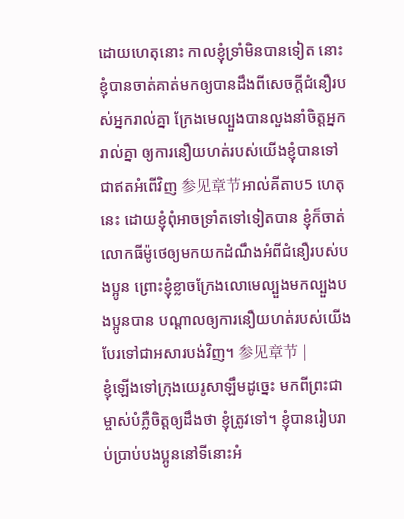ដោយហេតុនោះ កាលខ្ញុំទ្រាំមិនបានទៀត នោះខ្ញុំបានចាត់គាត់មកឲ្យបានដឹងពីសេចក្ដីជំនឿរបស់អ្នករាល់គ្នា ក្រែងមេល្បួងបានលួងនាំចិត្តអ្នករាល់គ្នា ឲ្យការនឿយហត់របស់យើងខ្ញុំបានទៅជាឥតអំពើវិញ 参见章节អាល់គីតាប5 ហេតុនេះ ដោយខ្ញុំពុំអាចទ្រាំតទៅទៀតបាន ខ្ញុំក៏ចាត់លោកធីម៉ូថេឲ្យមកយកដំណឹងអំពីជំនឿរបស់បងប្អូន ព្រោះខ្ញុំខ្លាចក្រែងលោមេល្បួងមកល្បួងបងប្អូនបាន បណ្ដាលឲ្យការនឿយហត់របស់យើង បែរទៅជាអសារបង់វិញ។ 参见章节 |
ខ្ញុំឡើងទៅក្រុងយេរូសាឡឹមដូច្នេះ មកពីព្រះជាម្ចាស់បំភ្លឺចិត្តឲ្យដឹងថា ខ្ញុំត្រូវទៅ។ ខ្ញុំបានរៀបរាប់ប្រាប់បងប្អូននៅទីនោះអំ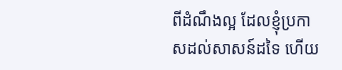ពីដំណឹងល្អ ដែលខ្ញុំប្រកាសដល់សាសន៍ដទៃ ហើយ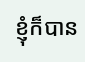ខ្ញុំក៏បាន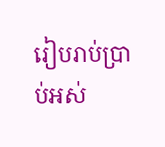រៀបរាប់ប្រាប់អស់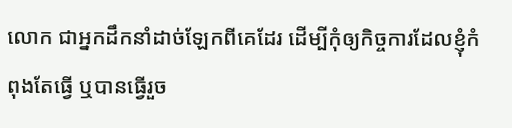លោក ជាអ្នកដឹកនាំដាច់ឡែកពីគេដែរ ដើម្បីកុំឲ្យកិច្ចការដែលខ្ញុំកំពុងតែធ្វើ ឬបានធ្វើរួច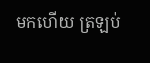មកហើយ ត្រឡប់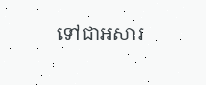ទៅជាអសារ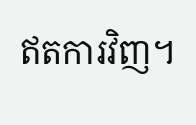ឥតការវិញ។